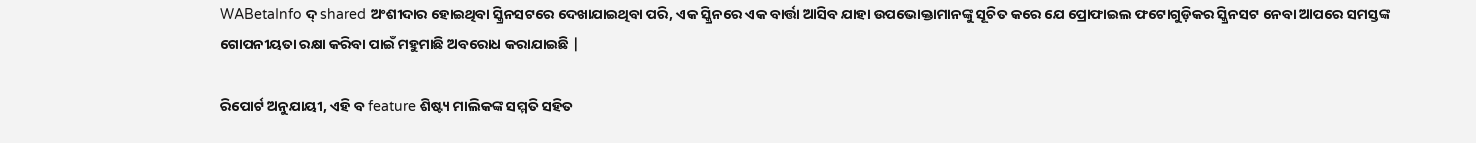WABetaInfo ଦ୍ shared ଅଂଶୀଦାର ହୋଇଥିବା ସ୍କ୍ରିନସଟରେ ଦେଖାଯାଇଥିବା ପରି, ଏକ ସ୍କ୍ରିନରେ ଏକ ବାର୍ତ୍ତା ଆସିବ ଯାହା ଉପଭୋକ୍ତାମାନଙ୍କୁ ସୂଚିତ କରେ ଯେ ପ୍ରୋଫାଇଲ ଫଟୋଗୁଡ଼ିକର ସ୍କ୍ରିନସଟ ନେବା ଆପରେ ସମସ୍ତଙ୍କ ଗୋପନୀୟତା ରକ୍ଷା କରିବା ପାଇଁ ମହୁମାଛି ଅବରୋଧ କରାଯାଇଛି |

ରିପୋର୍ଟ ଅନୁଯାୟୀ, ଏହି ବ feature ଶିଷ୍ଟ୍ୟ ମାଲିକଙ୍କ ସମ୍ମତି ସହିତ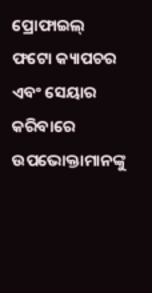ପ୍ରୋଫାଇଲ୍ ଫଟୋ କ୍ୟାପଚର ଏବଂ ସେୟାର କରିବାରେ ଉପଭୋକ୍ତାମାନଙ୍କୁ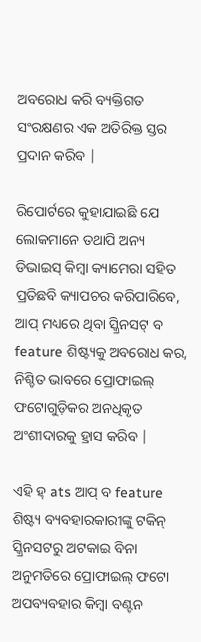ଅବରୋଧ କରି ବ୍ୟକ୍ତିଗତ ସଂରକ୍ଷଣର ଏକ ଅତିରିକ୍ତ ସ୍ତର ପ୍ରଦାନ କରିବ |

ରିପୋର୍ଟରେ କୁହାଯାଇଛି ଯେ ଲୋକମାନେ ତଥାପି ଅନ୍ୟ ଡିଭାଇସ୍ କିମ୍ବା କ୍ୟାମେରା ସହିତ ପ୍ରତିଛବି କ୍ୟାପଚର କରିପାରିବେ, ଆପ୍ ମଧ୍ୟରେ ଥିବା ସ୍କ୍ରିନସଟ୍ ବ feature ଶିଷ୍ଟ୍ୟକୁ ଅବରୋଧ କର, ନିଶ୍ଚିତ ଭାବରେ ପ୍ରୋଫାଇଲ୍ ଫଟୋଗୁଡ଼ିକର ଅନଧିକୃତ ଅଂଶୀଦାରକୁ ହ୍ରାସ କରିବ |

ଏହି ହ୍ ats ଆପ୍ ବ feature ଶିଷ୍ଟ୍ୟ ବ୍ୟବହାରକାରୀଙ୍କୁ ଟକିନ୍ ସ୍କ୍ରିନସଟରୁ ଅଟକାଇ ବିନା ଅନୁମତିରେ ପ୍ରୋଫାଇଲ୍ ଫଟୋ ଅପବ୍ୟବହାର କିମ୍ବା ବଣ୍ଟନ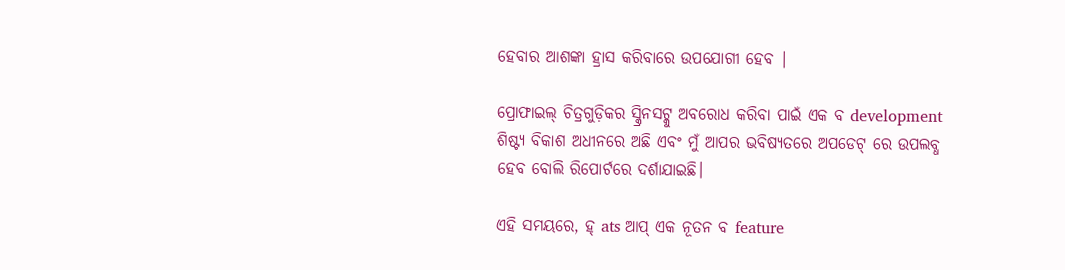ହେବାର ଆଶଙ୍କା ହ୍ରାସ କରିବାରେ ଉପଯୋଗୀ ହେବ |

ପ୍ରୋଫାଇଲ୍ ଚିତ୍ରଗୁଡ଼ିକର ସ୍କ୍ରିନସଟ୍କୁ ଅବରୋଧ କରିବା ପାଇଁ ଏକ ବ development ଶିଷ୍ଟ୍ୟ ବିକାଶ ଅଧୀନରେ ଅଛି ଏବଂ ମୁଁ ଆପର ଭବିଷ୍ୟତରେ ଅପଡେଟ୍ ରେ ଉପଲବ୍ଧ ହେବ ବୋଲି ରିପୋର୍ଟରେ ଦର୍ଶାଯାଇଛି।

ଏହି ସମୟରେ, ହ୍ ats ଆପ୍ ଏକ ନୂତନ ବ feature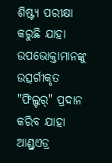ଶିଷ୍ଟ୍ୟ ପରୀକ୍ଷା କରୁଛି ଯାହା ଉପଭୋକ୍ତାମାନଙ୍କୁ ଉତ୍ସର୍ଗୀକୃତ "ଫିଲ୍ଟର୍" ପ୍ରଦାନ କରିବ ଯାହା ଆଣ୍ଡ୍ରଏଡ୍ର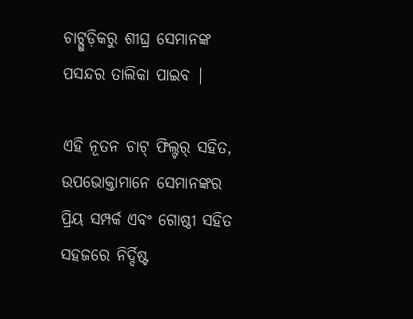ଚାଟ୍ଗୁଡ଼ିକରୁ ଶୀଘ୍ର ସେମାନଙ୍କ ପସନ୍ଦର ତାଲିକା ପାଇବ |

ଏହି ନୂତନ ଚାଟ୍ ଫିଲ୍ଟର୍ ସହିତ, ଉପଭୋକ୍ତାମାନେ ସେମାନଙ୍କର ପ୍ରିୟ ସମ୍ପର୍କ ଏବଂ ଗୋଷ୍ଠୀ ସହିତ ସହଜରେ ନିର୍ଦ୍ଦିଷ୍ଟ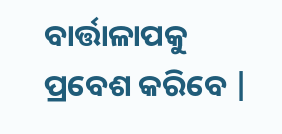ବାର୍ତ୍ତାଳାପକୁ ପ୍ରବେଶ କରିବେ |